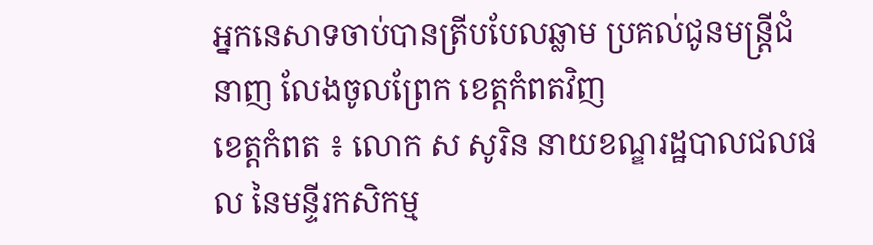អ្នកនេសាទចាប់បានត្រីបបែលឆ្លាម ប្រគល់ជូនមន្ត្រីជំនាញ លែងចូលព្រែក ខេត្តកំពតវិញ
ខេត្តកំពត ៖ លោក ស សូរិន នាយខណ្ឌរដ្ឋបាលជលផល នៃមន្ទីរកសិកម្ម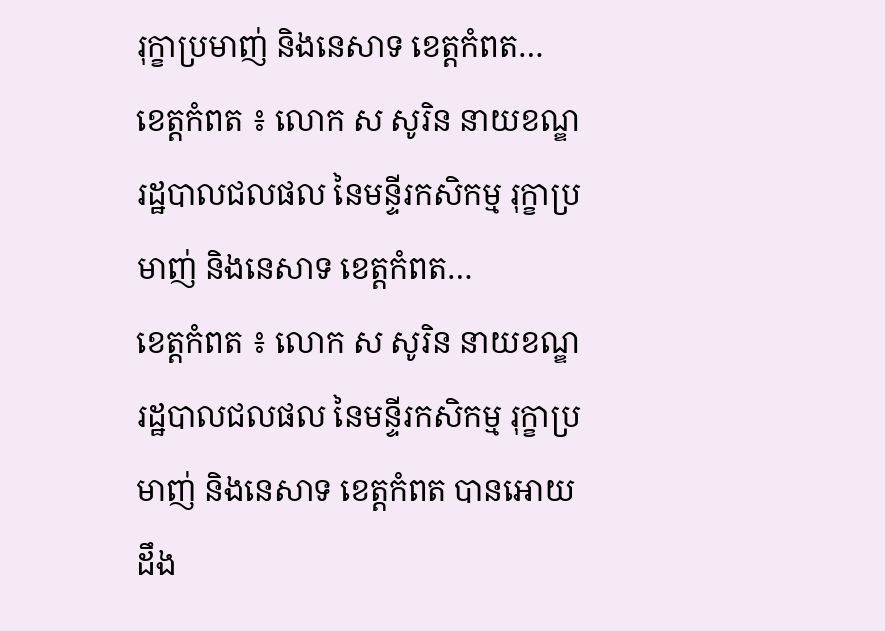រុក្ខាប្រមាញ់ និងនេសាទ ខេត្តកំពត…
ខេត្តកំពត ៖ លោក ស សូរិន នាយខណ្ឌរដ្ឋបាលជលផល នៃមន្ទីរកសិកម្ម រុក្ខាប្រមាញ់ និងនេសាទ ខេត្តកំពត…
ខេត្តកំពត ៖ លោក ស សូរិន នាយខណ្ឌរដ្ឋបាលជលផល នៃមន្ទីរកសិកម្ម រុក្ខាប្រមាញ់ និងនេសាទ ខេត្តកំពត បានអោយដឹង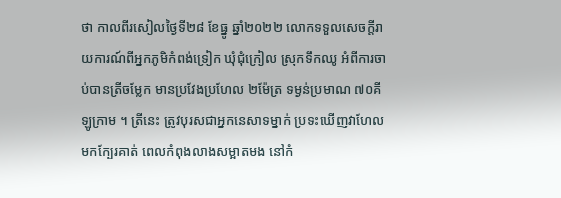ថា កាលពីរសៀលថ្ងៃទី២៨ ខែធ្នូ ឆ្នាំ២០២២ លោកទទួលសេចក្តីរាយការណ៍ពីអ្នកភូមិកំពង់ទ្រៀក ឃុំជុំក្រៀល ស្រុកទឹកឈូ អំពីការចាប់បានត្រីចម្លែក មានប្រវែងប្រហែល ២ម៉ែត្រ ទម្ងន់ប្រមាណ ៧០គីឡូក្រាម ។ ត្រីនេះ ត្រូវបុរសជាអ្នកនេសាទម្នាក់ ប្រទះឃើញវាហែលមកក្បែរគាត់ ពេលកំពុងលាងសម្អាតមង នៅកំ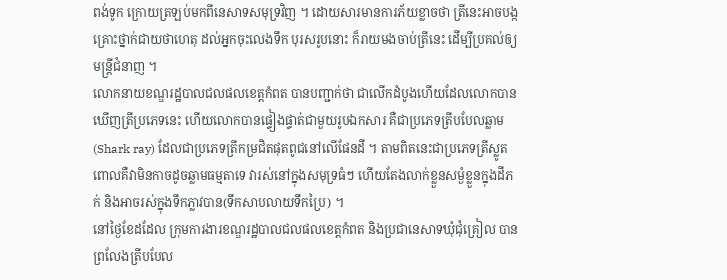ពង់ទូក ក្រោយត្រឡប់មកពីនេសាទសមុទ្រវិញ ។ ដោយសារមានការភ័យខ្លាចថា ត្រីនេះអាចបង្កគ្រោះថ្នាក់ជាយថាហេតុ ដល់អ្នកចុះលេងទឹក បុរសរូបនោះ ក៏រាយមងចាប់ត្រីនេះ ដើម្បីប្រគល់ឲ្យមន្ត្រីជំនាញ ។
លោកនាយខណ្ឌរដ្ឋបាលជលផលខេត្តកំពត បានបញ្ជាក់ថា ជាលើកដំបូងហើយដែលលោកបានឃើញត្រីប្រភេទនេះ ហើយលោកបានផ្ទៀងផ្ទាត់ជាមួយរូបឯកសារ គឺជាប្រភេទត្រីបបែលឆ្លាម (Shark ray) ដែលជាប្រភេទត្រីកម្រជិតផុតពូជនៅលើផែនដី ។ តាមពិតនេះជាប្រភេទត្រីស្លូត ពោលគឺវាមិនកាចដូចឆ្លាមធម្មតាទេ វារស់នៅក្នុងសមុទ្រធំៗ ហើយតែងលាក់ខ្លួនសម្ងំខ្លួនក្នុងដីភក់ និងអាចរស់ក្នុងទឹកភ្លាវបាន(ទឹកសាបលាយទឹកប្រៃ) ។
នៅថ្ងៃខែដដែល ក្រុមការងារខណ្ឌរដ្ឋបាលជលផលខេត្តកំពត និងប្រជានេសាទឃុំជុំគ្រៀល បានព្រលែងត្រីបបែល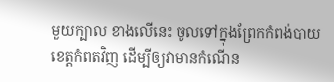មួយក្បាល ខាងលើនេះ ចូលទៅក្នុងព្រែកកំពង់បាយ ខេត្តកំពតវិញ ដើម្បីឲ្យវាមានកំណើន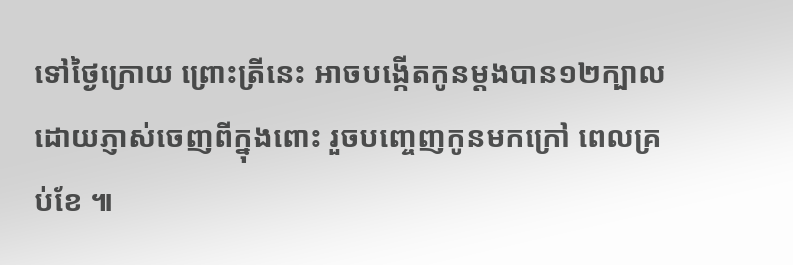ទៅថ្ងៃក្រោយ ព្រោះត្រីនេះ អាចបង្កើតកូនម្តងបាន១២ក្បាល ដោយភ្ញាស់ចេញពីក្នុងពោះ រួចបញ្ចេញកូនមកក្រៅ ពេលគ្រប់ខែ ៕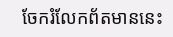ចែករំលែកព័តមាននេះ